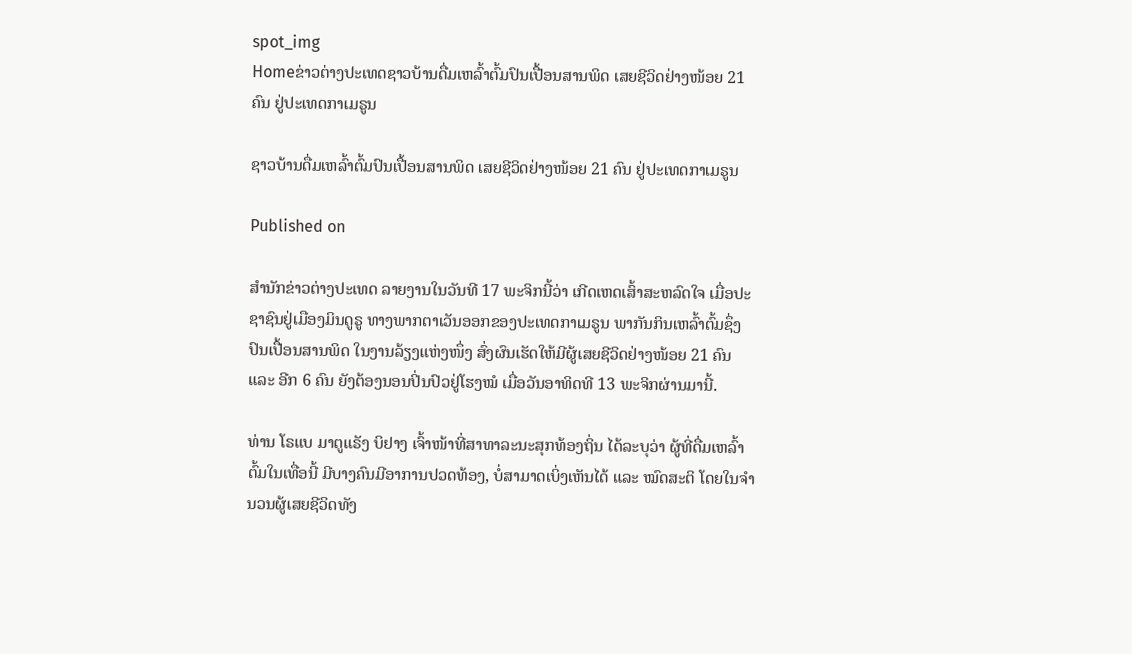spot_img
Homeຂ່າວຕ່າງປະເທດຊາວບ້ານດື່ມເຫລົ້າຕົ້ມປົນເປື້ອນສານພິດ ເສຍຊີວິດຢ່າງໜ້ອຍ 21 ຄົນ ຢູ່ປະເທດກາເມຣູນ

ຊາວບ້ານດື່ມເຫລົ້າຕົ້ມປົນເປື້ອນສານພິດ ເສຍຊີວິດຢ່າງໜ້ອຍ 21 ຄົນ ຢູ່ປະເທດກາເມຣູນ

Published on

ສຳນັກຂ່າວຕ່າງປະເທດ ລາຍງານໃນວັນທີ 17 ພະຈິກນີ້ວ່າ ເກີດເຫດເສົ້າສະຫລົດໃຈ ເມື່ອປະຊາຊົນຢູ່ເມືອງມິນດູຣູ ທາງພາກຕາເວັນອອກຂອງປະເທດກາເມຣູນ ພາກັນກິນເຫລົ້າຕົ້ມຊຶ່ງປົນເປື້ອນສານພິດ ໃນງານລ້ຽງແຫ່ງໜຶ່ງ ສົ່ງຜົນເຮັດໃຫ້ມີຜູ້ເສຍຊີວິດຢ່າງໜ້ອຍ 21 ຄົນ ແລະ ອີກ 6 ຄົນ ຍັງຕ້ອງນອນປິ່ນປົວຢູ່ໂຮງໝໍ ເມື່ອວັນອາທິດທີ 13 ພະຈິກຜ່ານມານີ້.

ທ່ານ ໂຣແບ ມາຕູແຣັງ ບິຢາງ ເຈົ້າໜ້າທີ່ສາທາລະນະສຸກທ້ອງຖິ່ນ ໄດ້ລະບຸວ່າ ຜູ້ທີ່ດື່ມເຫລົ້າຕົ້ມໃນເທື່ອນີ້ ມີບາງຄົນມີອາການປວດທ້ອງ, ບໍ່ສາມາດເບິ່ງເຫັນໄດ້ ແລະ ໝົດສະຕິ ໂດຍໃນຈຳນວນຜູ້ເສຍຊີວິດທັງ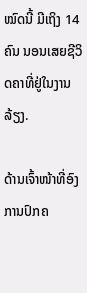ໝົດນີ້ ມີເຖິງ 14 ຄົນ ນອນເສຍຊີວິດຄາທີ່ຢູ່ໃນງານລ້ຽງ.

ດ້ານເຈົ້າໜ້າທີ່ອົງການປົກຄ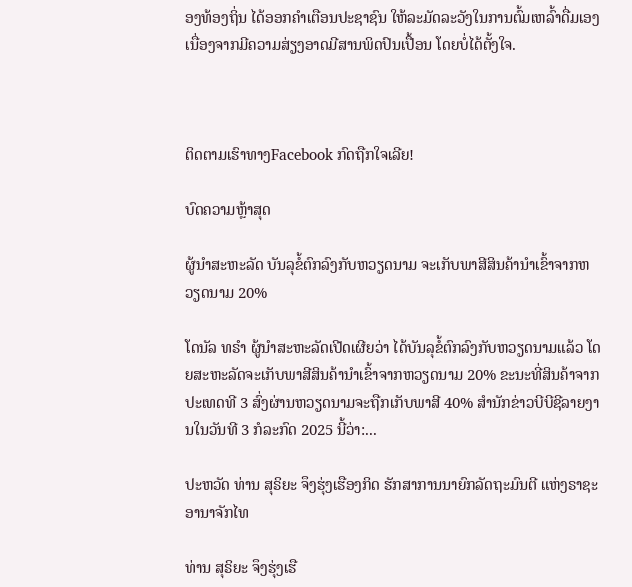ອງທ້ອງຖິ່ນ ໄດ້ອອກຄຳເຕືອນປະຊາຊົນ ໃຫ້ລະມັດລະວັງໃນການຕົ້ມເຫລົ້າດື່ມເອງ ເນື່ອງຈາກມີຄວາມສ່ຽງອາດມີສານພິດປົນເປື້ອນ ໂດຍບໍ່ໄດ້ຕັ້ງໃຈ.



ຕິດຕາມເຮົາທາງFacebook ກົດຖືກໃຈເລີຍ!

ບົດຄວາມຫຼ້າສຸດ

ຜູ້ນຳສະຫະລັດ ບັນລຸຂໍ້ຕົກລົງກັບຫວຽດນາມ ຈະເກັບພາສີສິນຄ້ານຳເຂົ້າຈາກຫວຽດນາມ 20%

ໂດນັລ ທຣຳ ຜູ້ນຳສະຫະລັດເປີດເຜີຍວ່າ ໄດ້ບັນລຸຂໍ້ຕົກລົງກັບຫວຽດນາມແລ້ວ ໂດຍສະຫະລັດຈະເກັບພາສີສິນຄ້ານຳເຂົ້າຈາກຫວຽດນາມ 20% ຂະນະທີ່ສິນຄ້າຈາກປະເທດທີ 3 ສົ່ງຜ່ານຫວຽດນາມຈະຖືກເກັບພາສີ 40% ສຳນັກຂ່າວບີບີຊີລາຍງານໃນວັນທີ 3 ກໍລະກົດ 2025 ນີ້ວ່າ:...

ປະຫວັດ ທ່ານ ສຸຣິຍະ ຈຶງຮຸ່ງເຮືອງກິດ ຮັກສາການນາຍົກລັດຖະມົນຕີ ແຫ່ງຣາຊະອານາຈັກໄທ

ທ່ານ ສຸຣິຍະ ຈຶງຮຸ່ງເຮື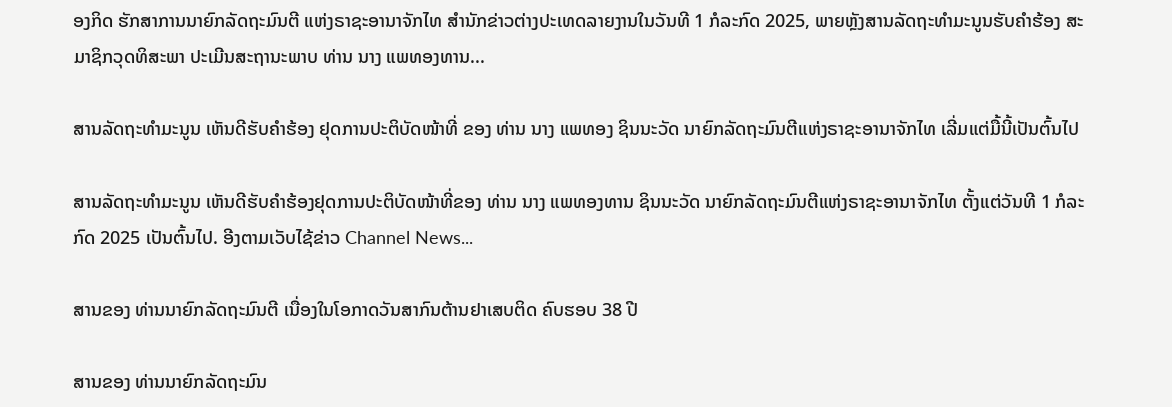ອງກິດ ຮັກສາການນາຍົກລັດຖະມົນຕີ ແຫ່ງຣາຊະອານາຈັກໄທ ສຳນັກຂ່າວຕ່າງປະເທດລາຍງານໃນວັນທີ 1 ກໍລະກົດ 2025, ພາຍຫຼັງສານລັດຖະທຳມະນູນຮັບຄຳຮ້ອງ ສະມາຊິກວຸດທິສະພາ ປະເມີນສະຖານະພາບ ທ່ານ ນາງ ແພທອງທານ...

ສານລັດຖະທຳມະນູນ ເຫັນດີຮັບຄຳຮ້ອງ ຢຸດການປະຕິບັດໜ້າທີ່ ຂອງ ທ່ານ ນາງ ແພທອງ ຊິນນະວັດ ນາຍົກລັດຖະມົນຕີແຫ່ງຣາຊະອານາຈັກໄທ ເລີ່ມແຕ່ມື້ນີ້ເປັນຕົ້ນໄປ

ສານລັດຖະທຳມະນູນ ເຫັນດີຮັບຄຳຮ້ອງຢຸດການປະຕິບັດໜ້າທີ່ຂອງ ທ່ານ ນາງ ແພທອງທານ ຊິນນະວັດ ນາຍົກລັດຖະມົນຕີແຫ່ງຣາຊະອານາຈັກໄທ ຕັ້ງແຕ່ວັນທີ 1 ກໍລະກົດ 2025 ເປັນຕົ້ນໄປ. ອີງຕາມເວັບໄຊ້ຂ່າວ Channel News...

ສານຂອງ ທ່ານນາຍົກລັດຖະມົນຕີ ເນື່ອງໃນໂອກາດວັນສາກົນຕ້ານຢາເສບຕິດ ຄົບຮອບ 38 ປີ

ສານຂອງ ທ່ານນາຍົກລັດຖະມົນ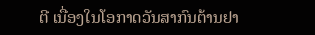ຕີ ເນື່ອງໃນໂອກາດວັນສາກົນຕ້ານຢາ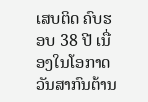ເສບຕິດ ຄົບຮອບ 38 ປີ ເນື່ອງໃນໂອກາດ ວັນສາກົນຕ້ານ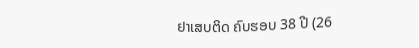ຢາເສບຕິດ ຄົບຮອບ 38 ປີ (26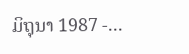ມິຖຸນາ 1987 -...